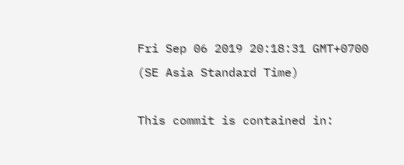Fri Sep 06 2019 20:18:31 GMT+0700 (SE Asia Standard Time)

This commit is contained in: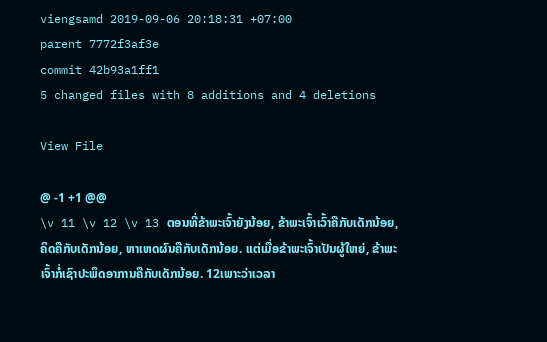viengsamd 2019-09-06 20:18:31 +07:00
parent 7772f3af3e
commit 42b93a1ff1
5 changed files with 8 additions and 4 deletions

View File

@ -1 +1 @@
\v 11 \v 12 \v 13 ຕອນທີ່ຂ້າພະເຈົ້າຍັງນ້ອຍ, ຂ້າພະເຈົ້າເວົ້າຄືກັບເດັກນ້ອຍ, ຄິດຄືກັບເດັກນ້ອຍ, ຫາເຫດຜົນຄືກັບເດັກນ້ອຍ. ແຕ່ເມື່ອຂ້າພະເຈົ້າເປັນຜູ້ໃຫຍ່, ຂ້າພະເຈົ້າກໍ່ເຊົາປະພຶດອາການຄືກັບເດັກນ້ອຍ. 12ເພາະວ່າເວລາ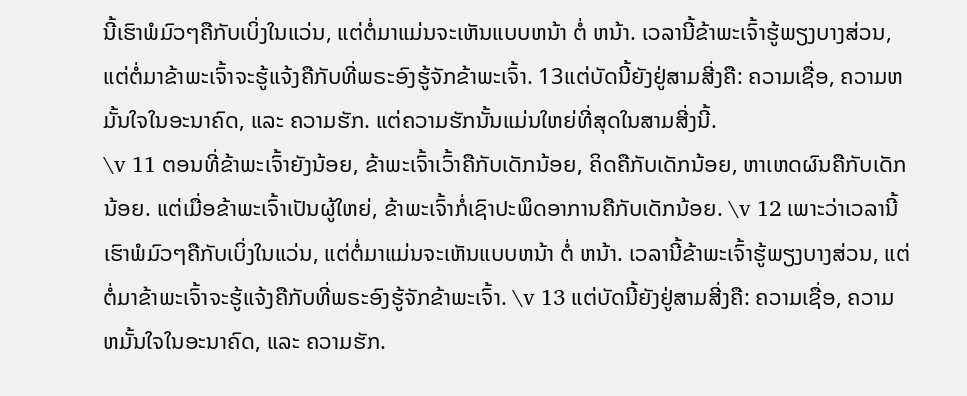ນີ້ເຮົາພໍມົວໆຄືກັບເບິ່ງໃນແວ່ນ, ແຕ່ຕໍ່ມາແມ່ນຈະເຫັນແບບຫນ້າ ຕໍ່ ຫນ້າ. ເວລານີ້ຂ້າພະເຈົ້າຮູ້ພຽງບາງສ່ວນ, ແຕ່ຕໍ່ມາຂ້າພະເຈົ້າຈະຮູ້ແຈ້ງຄືກັບທີ່ພຣະອົງຮູ້ຈັກຂ້າພະເຈົ້າ. 13ແຕ່ບັດນີ້ຍັງຢູ່ສາມສີ່ງຄື: ຄວາມເຊື່ອ, ຄວາມຫມັ້ນໃຈໃນອະນາຄົດ, ແລະ ຄວາມຮັກ. ແຕ່ຄວາມຮັກນັ້ນແມ່ນໃຫຍ່ທີ່ສຸດໃນສາມສີ່ງນີ້.
\v 11 ຕອນທີ່ຂ້າພະເຈົ້າຍັງນ້ອຍ, ຂ້າພະເຈົ້າເວົ້າຄືກັບເດັກນ້ອຍ, ຄິດຄືກັບເດັກນ້ອຍ, ຫາເຫດຜົນຄືກັບເດັກນ້ອຍ. ແຕ່ເມື່ອຂ້າພະເຈົ້າເປັນຜູ້ໃຫຍ່, ຂ້າພະເຈົ້າກໍ່ເຊົາປະພຶດອາການຄືກັບເດັກນ້ອຍ. \v 12 ເພາະວ່າເວລານີ້ເຮົາພໍມົວໆຄືກັບເບິ່ງໃນແວ່ນ, ແຕ່ຕໍ່ມາແມ່ນຈະເຫັນແບບຫນ້າ ຕໍ່ ຫນ້າ. ເວລານີ້ຂ້າພະເຈົ້າຮູ້ພຽງບາງສ່ວນ, ແຕ່ຕໍ່ມາຂ້າພະເຈົ້າຈະຮູ້ແຈ້ງຄືກັບທີ່ພຣະອົງຮູ້ຈັກຂ້າພະເຈົ້າ. \v 13 ແຕ່ບັດນີ້ຍັງຢູ່ສາມສີ່ງຄື: ຄວາມເຊື່ອ, ຄວາມຫມັ້ນໃຈໃນອະນາຄົດ, ແລະ ຄວາມຮັກ.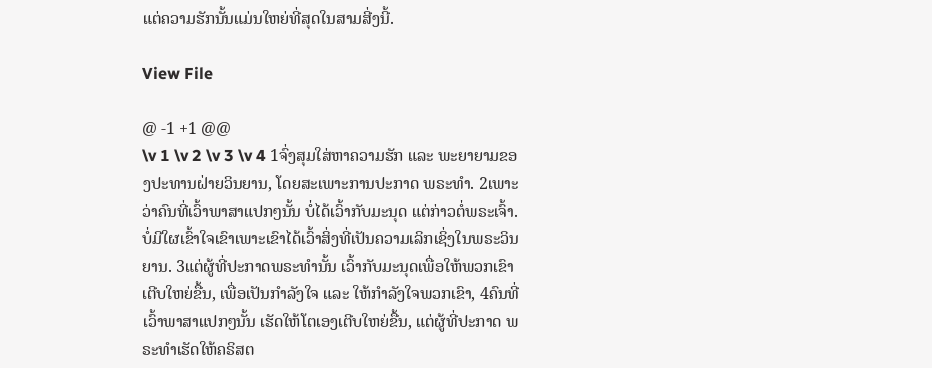ແຕ່ຄວາມຮັກນັ້ນແມ່ນໃຫຍ່ທີ່ສຸດໃນສາມສີ່ງນີ້.

View File

@ -1 +1 @@
\v 1 \v 2 \v 3 \v 4 1ຈົ່ງສຸມໃສ່ຫາຄວາມຮັກ ແລະ ພະຍາຍາມຂອງປະທານຝ່າຍວິນຍານ, ໂດຍສະເພາະການປະກາດ ພຣະທຳ. 2ເພາະວ່າຄົນທີ່ເວົ້າພາສາແປກໆນັ້ນ ບໍ່ໄດ້ເວົ້າກັບມະນຸດ ແຕ່ກ່າວຕໍ່ພຣະເຈົ້າ. ບໍ່ມີໃຜເຂົ້າໃຈເຂົາເພາະເຂົາໄດ້ເວົ້າສິ່ງທີ່ເປັນຄວາມເລິກເຊິ່ງໃນພຣະວິນຍານ. 3ແຕ່ຜູ້ທີ່ປະກາດພຣະທຳນັ້ນ ເວົ້າກັບມະນຸດເພື່ອໃຫ້ພວກເຂົາເຕີບໃຫຍ່ຂື້ນ, ເພື່ອເປັນກຳລັງໃຈ ແລະ ໃຫ້ກຳລັງໃຈພວກເຂົາ, 4ຄົນທີ່ເວົ້າພາສາແປກໆນັ້ນ ເຮັດໃຫ້ໂຕເອງເຕີບໃຫຍ່ຂື້ນ, ແຕ່ຜູ້ທີ່ປະກາດ ພຣະທຳເຮັດໃຫ້ຄຣິສຕ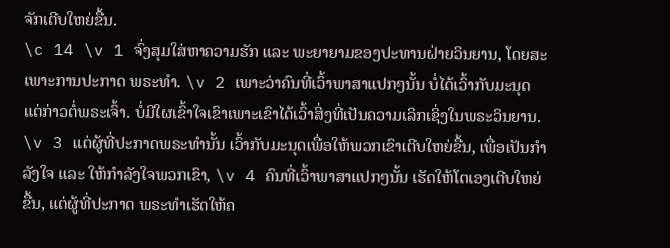ຈັກເຕີບໃຫຍ່ຂື້ນ.
\c 14 \v 1 ຈົ່ງສຸມໃສ່ຫາຄວາມຮັກ ແລະ ພະຍາຍາມຂອງປະທານຝ່າຍວິນຍານ, ໂດຍສະເພາະການປະກາດ ພຣະທຳ. \v 2 ເພາະວ່າຄົນທີ່ເວົ້າພາສາແປກໆນັ້ນ ບໍ່ໄດ້ເວົ້າກັບມະນຸດ ແຕ່ກ່າວຕໍ່ພຣະເຈົ້າ. ບໍ່ມີໃຜເຂົ້າໃຈເຂົາເພາະເຂົາໄດ້ເວົ້າສິ່ງທີ່ເປັນຄວາມເລິກເຊິ່ງໃນພຣະວິນຍານ. \v 3 ແຕ່ຜູ້ທີ່ປະກາດພຣະທຳນັ້ນ ເວົ້າກັບມະນຸດເພື່ອໃຫ້ພວກເຂົາເຕີບໃຫຍ່ຂື້ນ, ເພື່ອເປັນກຳລັງໃຈ ແລະ ໃຫ້ກຳລັງໃຈພວກເຂົາ, \v 4 ຄົນທີ່ເວົ້າພາສາແປກໆນັ້ນ ເຮັດໃຫ້ໂຕເອງເຕີບໃຫຍ່ຂື້ນ, ແຕ່ຜູ້ທີ່ປະກາດ ພຣະທຳເຮັດໃຫ້ຄ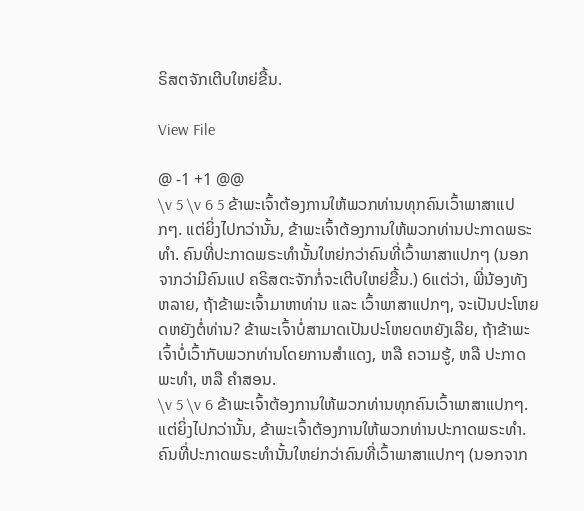ຣິສຕຈັກເຕີບໃຫຍ່ຂື້ນ.

View File

@ -1 +1 @@
\v 5 \v 6 5 ຂ້າພະເຈົ້າຕ້ອງການໃຫ້ພວກທ່ານທຸກຄົນເວົ້າພາສາແປກໆ. ແຕ່ຍິ່ງໄປກວ່ານັ້ນ, ຂ້າພະເຈົ້າຕ້ອງການໃຫ້ພວກທ່ານປະກາດພຣະທຳ. ຄົນທີ່ປະກາດພຣະທຳນັ້ນໃຫຍ່ກວ່າຄົນທີ່ເວົ້າພາສາແປກໆ (ນອກຈາກວ່າມີຄົນແປ ຄຣິສຕະຈັກກໍ່ຈະເຕີບໃຫຍ່ຂື້ນ.) 6ແຕ່ວ່າ, ພີ່ນ້ອງທັງຫລາຍ, ຖ້າຂ້າພະເຈົ້າມາຫາທ່ານ ແລະ ເວົ້າພາສາແປກໆ, ຈະເປັນປະໂຫຍດຫຍັງຕໍ່ທ່ານ? ຂ້າພະເຈົ້າບໍ່ສາມາດເປັນປະໂຫຍດຫຍັງເລີຍ, ຖ້າຂ້າພະເຈົ້າບໍ່ເວົ້າກັບພວກທ່ານໂດຍການສຳແດງ, ຫລື ຄວາມຮູ້, ຫລື ປະກາດພະທຳ, ຫລື ຄຳສອນ.
\v 5 \v 6 ຂ້າພະເຈົ້າຕ້ອງການໃຫ້ພວກທ່ານທຸກຄົນເວົ້າພາສາແປກໆ. ແຕ່ຍິ່ງໄປກວ່ານັ້ນ, ຂ້າພະເຈົ້າຕ້ອງການໃຫ້ພວກທ່ານປະກາດພຣະທຳ. ຄົນທີ່ປະກາດພຣະທຳນັ້ນໃຫຍ່ກວ່າຄົນທີ່ເວົ້າພາສາແປກໆ (ນອກຈາກ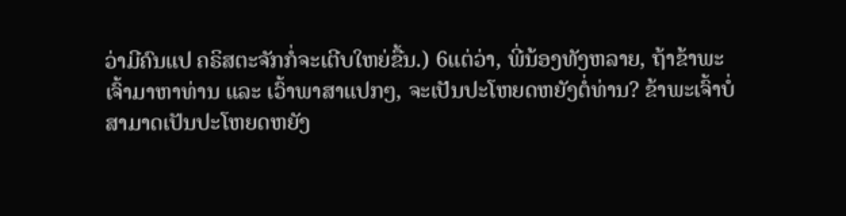ວ່າມີຄົນແປ ຄຣິສຕະຈັກກໍ່ຈະເຕີບໃຫຍ່ຂື້ນ.) 6ແຕ່ວ່າ, ພີ່ນ້ອງທັງຫລາຍ, ຖ້າຂ້າພະເຈົ້າມາຫາທ່ານ ແລະ ເວົ້າພາສາແປກໆ, ຈະເປັນປະໂຫຍດຫຍັງຕໍ່ທ່ານ? ຂ້າພະເຈົ້າບໍ່ສາມາດເປັນປະໂຫຍດຫຍັງ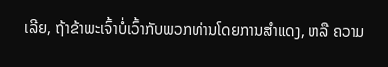ເລີຍ, ຖ້າຂ້າພະເຈົ້າບໍ່ເວົ້າກັບພວກທ່ານໂດຍການສຳແດງ, ຫລື ຄວາມ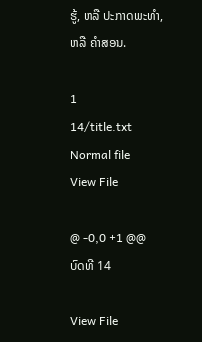ຮູ້, ຫລື ປະກາດພະທຳ, ຫລື ຄຳສອນ.

1
14/title.txt Normal file
View File

@ -0,0 +1 @@
ບົດທີ 14

View File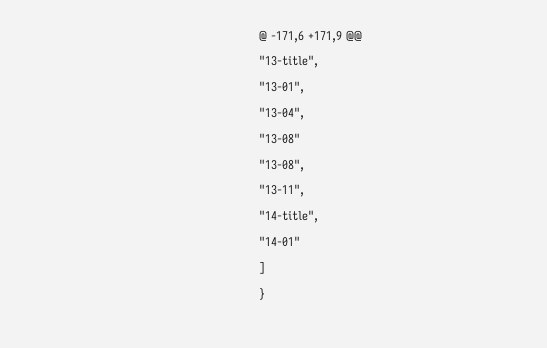@ -171,6 +171,9 @@
"13-title",
"13-01",
"13-04",
"13-08"
"13-08",
"13-11",
"14-title",
"14-01"
]
}